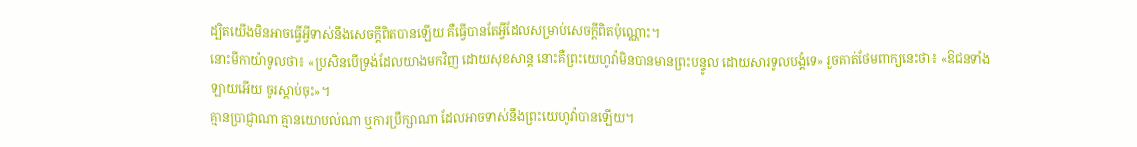ដ្បិតយើងមិនអាចធ្វើអ្វីទាស់នឹងសេចក្តីពិតបានឡើយ គឺធ្វើបានតែអ្វីដែលសម្រាប់សេចក្តីពិតប៉ុណ្ណោះ។
នោះមីកាយ៉ាទូលថា៖ «ប្រសិនបើទ្រង់ដែលយាងមកវិញ ដោយសុខសាន្ត នោះគឺព្រះយេហូវ៉ាមិនបានមានព្រះបន្ទូល ដោយសារទូលបង្គំទេ» រួចគាត់ថែមពាក្យនេះថា៖ «ឱជនទាំងឡាយអើយ ចូរស្តាប់ចុះ»។
គ្មានប្រាជ្ញាណា គ្មានយោបល់ណា ឬការប្រឹក្សាណា ដែលអាចទាស់នឹងព្រះយេហូវ៉ាបានឡើយ។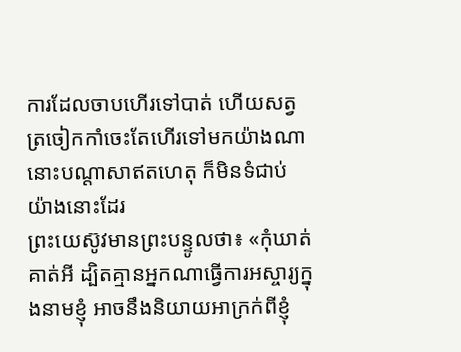ការដែលចាបហើរទៅបាត់ ហើយសត្វត្រចៀកកាំចេះតែហើរទៅមកយ៉ាងណា នោះបណ្ដាសាឥតហេតុ ក៏មិនទំជាប់យ៉ាងនោះដែរ
ព្រះយេស៊ូវមានព្រះបន្ទូលថា៖ «កុំឃាត់គាត់អី ដ្បិតគ្មានអ្នកណាធ្វើការអស្ចារ្យក្នុងនាមខ្ញុំ អាចនឹងនិយាយអាក្រក់ពីខ្ញុំ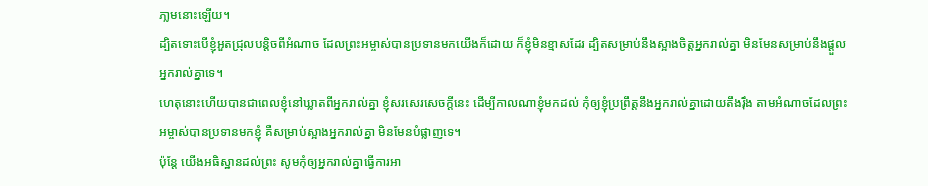ភា្លមនោះឡើយ។
ដ្បិតទោះបើខ្ញុំអួតជ្រុលបន្តិចពីអំណាច ដែលព្រះអម្ចាស់បានប្រទានមកយើងក៏ដោយ ក៏ខ្ញុំមិនខ្មាសដែរ ដ្បិតសម្រាប់នឹងស្អាងចិត្តអ្នករាល់គ្នា មិនមែនសម្រាប់នឹងផ្តួលអ្នករាល់គ្នាទេ។
ហេតុនោះហើយបានជាពេលខ្ញុំនៅឃ្លាតពីអ្នករាល់គ្នា ខ្ញុំសរសេរសេចក្ដីនេះ ដើម្បីកាលណាខ្ញុំមកដល់ កុំឲ្យខ្ញុំប្រព្រឹត្តនឹងអ្នករាល់គ្នាដោយតឹងរ៉ឹង តាមអំណាចដែលព្រះអម្ចាស់បានប្រទានមកខ្ញុំ គឺសម្រាប់ស្អាងអ្នករាល់គ្នា មិនមែនបំផ្លាញទេ។
ប៉ុន្តែ យើងអធិស្ឋានដល់ព្រះ សូមកុំឲ្យអ្នករាល់គ្នាធ្វើការអា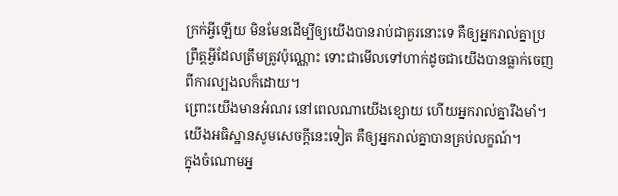ក្រក់អ្វីឡើយ មិនមែនដើម្បីឲ្យយើងបានរាប់ជាគួរនោះទេ គឺឲ្យអ្នករាល់គ្នាប្រព្រឹត្តអ្វីដែលត្រឹមត្រូវប៉ុណ្ណោះ ទោះជាមើលទៅហាក់ដូចជាយើងបានធ្លាក់ចេញពីការល្បងលក៏ដោយ។
ព្រោះយើងមានអំណរ នៅពេលណាយើងខ្សោយ ហើយអ្នករាល់គ្នារឹងមាំ។ យើងអធិស្ឋានសូមសេចក្តីនេះទៀត គឺឲ្យអ្នករាល់គ្នាបានគ្រប់លក្ខណ៍។
ក្នុងចំណោមអ្ន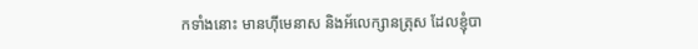កទាំងនោះ មានហ៊ីមេនាស និងអ័លេក្សានត្រុស ដែលខ្ញុំបា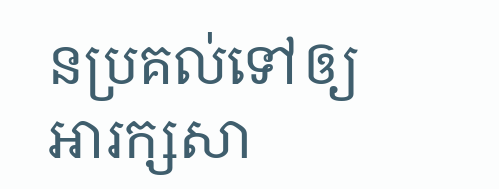នប្រគល់ទៅឲ្យអារក្សសា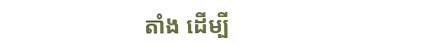តាំង ដើម្បី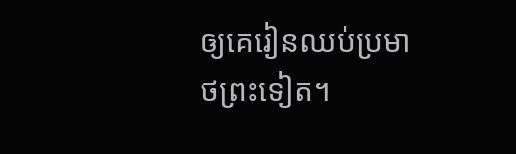ឲ្យគេរៀនឈប់ប្រមាថព្រះទៀត។